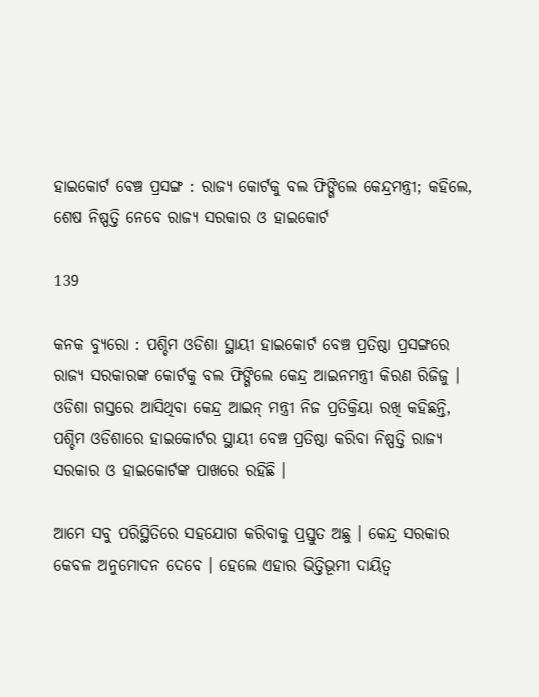ହାଇକୋର୍ଟ ବେଞ୍ଚ ପ୍ରସଙ୍ଗ : ରାଜ୍ୟ କୋର୍ଟକୁ ବଲ ଫିଙ୍ଗିଲେ କେନ୍ଦ୍ରମନ୍ତ୍ରୀ; କହିଲେ, ଶେଷ ନିଷ୍ପତ୍ତି ନେବେ ରାଜ୍ୟ ସରକାର ଓ ହାଇକୋର୍ଟ

139

କନକ ବ୍ୟୁରୋ : ପଶ୍ଚିମ ଓଡିଶା ସ୍ଥାୟୀ ହାଇକୋର୍ଟ ବେଞ୍ଚ ପ୍ରତିଷ୍ଠା ପ୍ରସଙ୍ଗରେ ରାଜ୍ୟ ସରକାରଙ୍କ କୋର୍ଟକୁ ବଲ ଫିଙ୍ଗିଲେ କେନ୍ଦ୍ର ଆଇନମନ୍ତ୍ରୀ କିରଣ ରିଜିଜୁ । ଓଡିଶା ଗସ୍ତରେ ଆସିଥିବା କେନ୍ଦ୍ର ଆଇନ୍ ମନ୍ତ୍ରୀ ନିଜ ପ୍ରତିକ୍ରିୟା ରଖି କହିଛନ୍ତି, ପଶ୍ଚିମ ଓଡିଶାରେ ହାଇକୋର୍ଟର ସ୍ଥାୟୀ ବେଞ୍ଚ ପ୍ରତିଷ୍ଠା କରିବା ନିଷ୍ପତ୍ତି ରାଜ୍ୟ ସରକାର ଓ ହାଇକୋର୍ଟଙ୍କ ପାଖରେ ରହିଛି ।

ଆମେ ସବୁ ପରିସ୍ଥିତିରେ ସହଯୋଗ କରିବାକୁ ପ୍ରସ୍ତୁତ ଅଛୁ । କେନ୍ଦ୍ର ସରକାର କେବଳ ଅନୁମୋଦନ ଦେବେ । ହେଲେ ଏହାର ଭିତ୍ତିଭୂମୀ ଦାୟିତ୍ୱ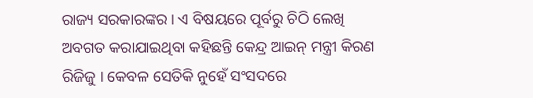ରାଜ୍ୟ ସରକାରଙ୍କର । ଏ ବିଷୟରେ ପୂର୍ବରୁ ଚିଠି ଲେଖି ଅବଗତ କରାଯାଇଥିବା କହିଛନ୍ତି କେନ୍ଦ୍ର ଆଇନ୍ ମନ୍ତ୍ରୀ କିରଣ ରିଜିଜୁ । କେବଳ ସେତିକି ନୁହେଁ ସଂସଦରେ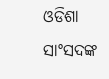ଓଡିଶା ସାଂସଦଙ୍କ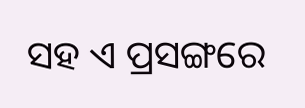ସହ ଏ ପ୍ରସଙ୍ଗରେ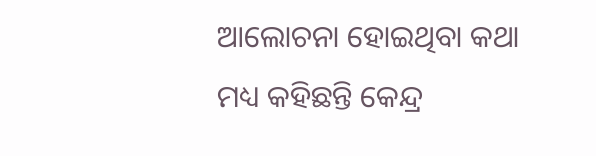ଆଲୋଚନା ହୋଇଥିବା କଥା ମଧ୍ୟ କହିଛନ୍ତି କେନ୍ଦ୍ର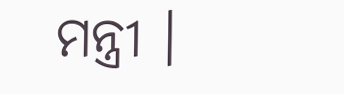ମନ୍ତ୍ରୀ ।